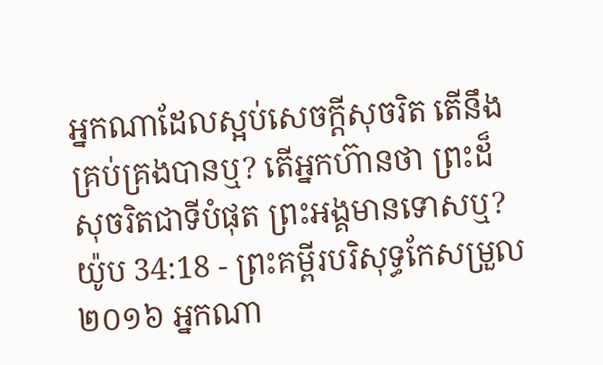អ្នកណាដែលស្អប់សេចក្ដីសុចរិត តើនឹងគ្រប់គ្រងបានឬ? តើអ្នកហ៊ានថា ព្រះដ៏សុចរិតជាទីបំផុត ព្រះអង្គមានទោសឬ?
យ៉ូប 34:18 - ព្រះគម្ពីរបរិសុទ្ធកែសម្រួល ២០១៦ អ្នកណា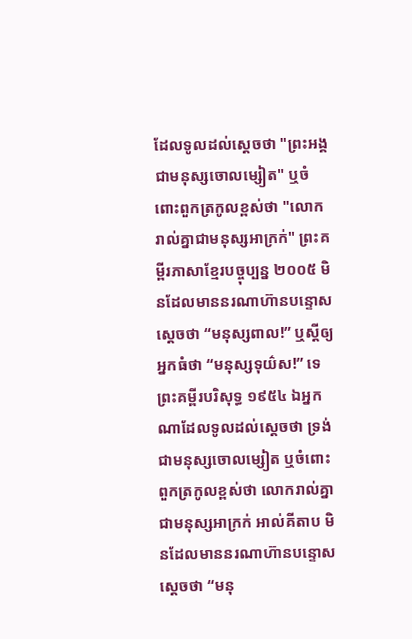ដែលទូលដល់ស្តេចថា "ព្រះអង្គជាមនុស្សចោលម្សៀត" ឬចំពោះពួកត្រកូលខ្ពស់ថា "លោករាល់គ្នាជាមនុស្សអាក្រក់" ព្រះគម្ពីរភាសាខ្មែរបច្ចុប្បន្ន ២០០៥ មិនដែលមាននរណាហ៊ានបន្ទោសស្ដេចថា “មនុស្សពាល!” ឬស្ដីឲ្យអ្នកធំថា “មនុស្សទុយ៌ស!” ទេ ព្រះគម្ពីរបរិសុទ្ធ ១៩៥៤ ឯអ្នកណាដែលទូលដល់ស្តេចថា ទ្រង់ជាមនុស្សចោលម្សៀត ឬចំពោះពួកត្រកូលខ្ពស់ថា លោករាល់គ្នាជាមនុស្សអាក្រក់ អាល់គីតាប មិនដែលមាននរណាហ៊ានបន្ទោសស្ដេចថា “មនុ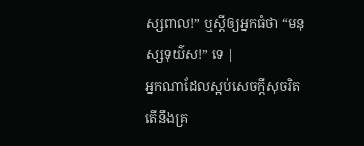ស្សពាល!” ឬស្ដីឲ្យអ្នកធំថា “មនុស្សទុយ៌ស!” ទេ |
អ្នកណាដែលស្អប់សេចក្ដីសុចរិត តើនឹងគ្រ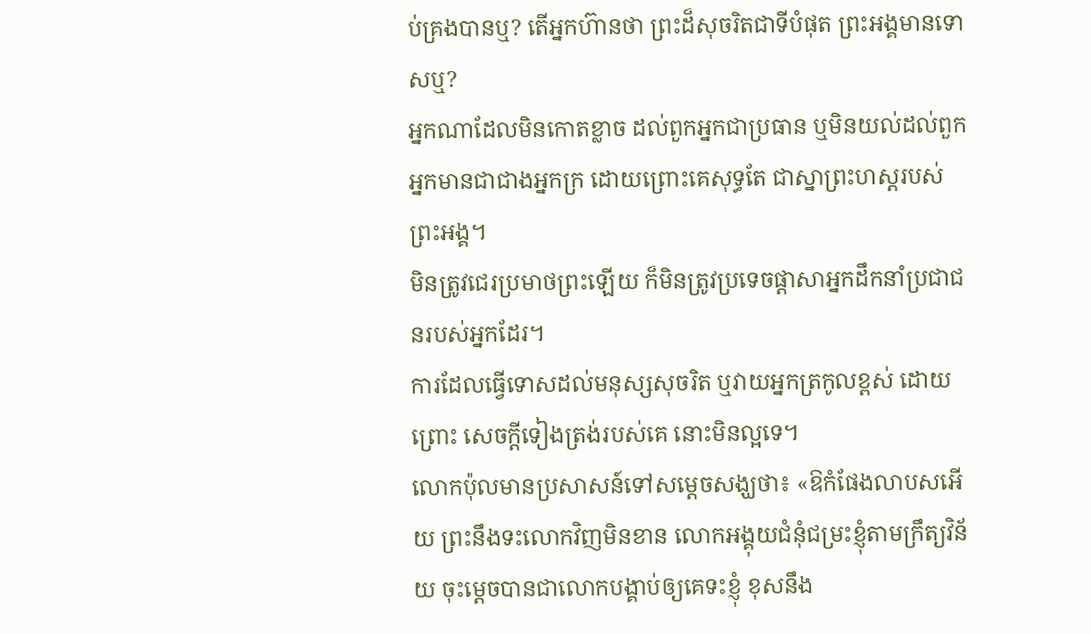ប់គ្រងបានឬ? តើអ្នកហ៊ានថា ព្រះដ៏សុចរិតជាទីបំផុត ព្រះអង្គមានទោសឬ?
អ្នកណាដែលមិនកោតខ្លាច ដល់ពួកអ្នកជាប្រធាន ឬមិនយល់ដល់ពួកអ្នកមានជាជាងអ្នកក្រ ដោយព្រោះគេសុទ្ធតែ ជាស្នាព្រះហស្តរបស់ព្រះអង្គ។
មិនត្រូវជេរប្រមាថព្រះឡើយ ក៏មិនត្រូវប្រទេចផ្ដាសាអ្នកដឹកនាំប្រជាជនរបស់អ្នកដែរ។
ការដែលធ្វើទោសដល់មនុស្សសុចរិត ឬវាយអ្នកត្រកូលខ្ពស់ ដោយព្រោះ សេចក្ដីទៀងត្រង់របស់គេ នោះមិនល្អទេ។
លោកប៉ុលមានប្រសាសន៍ទៅសម្ដេចសង្ឃថា៖ «ឱកំផែងលាបសអើយ ព្រះនឹងទះលោកវិញមិនខាន លោកអង្គុយជំនុំជម្រះខ្ញុំតាមក្រឹត្យវិន័យ ចុះម្តេចបានជាលោកបង្គាប់ឲ្យគេទះខ្ញុំ ខុសនឹង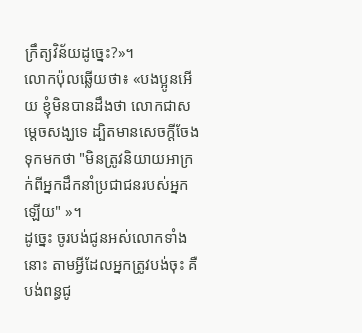ក្រឹត្យវិន័យដូច្នេះ?»។
លោកប៉ុលឆ្លើយថា៖ «បងប្អូនអើយ ខ្ញុំមិនបានដឹងថា លោកជាសម្តេចសង្ឃទេ ដ្បិតមានសេចក្តីចែងទុកមកថា "មិនត្រូវនិយាយអាក្រក់ពីអ្នកដឹកនាំប្រជាជនរបស់អ្នកឡើយ" »។
ដូច្នេះ ចូរបង់ជូនអស់លោកទាំងនោះ តាមអ្វីដែលអ្នកត្រូវបង់ចុះ គឺបង់ពន្ធជូ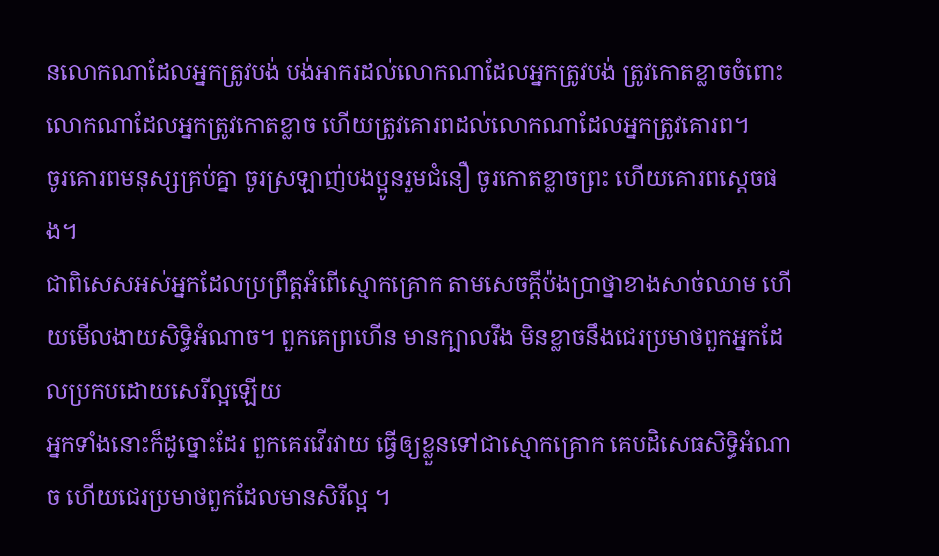នលោកណាដែលអ្នកត្រូវបង់ បង់អាករដល់លោកណាដែលអ្នកត្រូវបង់ ត្រូវកោតខ្លាចចំពោះលោកណាដែលអ្នកត្រូវកោតខ្លាច ហើយត្រូវគោរពដល់លោកណាដែលអ្នកត្រូវគោរព។
ចូរគោរពមនុស្សគ្រប់គ្នា ចូរស្រឡាញ់បងប្អូនរួមជំនឿ ចូរកោតខ្លាចព្រះ ហើយគោរពស្តេចផង។
ជាពិសេសអស់អ្នកដែលប្រព្រឹត្តអំពើស្មោកគ្រោក តាមសេចក្ដីប៉ងប្រាថ្នាខាងសាច់ឈាម ហើយមើលងាយសិទ្ធិអំណាច។ ពួកគេព្រហើន មានក្បាលរឹង មិនខ្លាចនឹងជេរប្រមាថពួកអ្នកដែលប្រកបដោយសេរីល្អឡើយ
អ្នកទាំងនោះក៏ដូច្នោះដែរ ពួកគេរវើរវាយ ធ្វើឲ្យខ្លួនទៅជាស្មោកគ្រោក គេបដិសេធសិទ្ធិអំណាច ហើយជេរប្រមាថពួកដែលមានសិរីល្អ ។